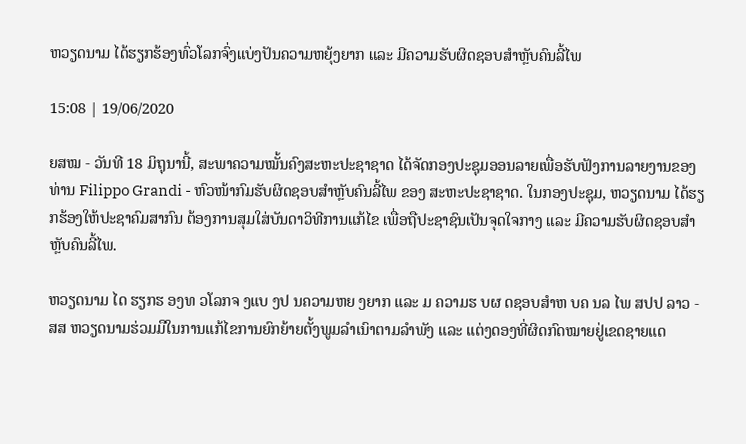ຫວຽດນາມ ໄດ້ຮຽກຮ້ອງທົ່ວໂລກຈົ່ງແບ່ງປັນຄວາມຫຍຸ້ງຍາກ ແລະ ມີຄວາມຮັບຜິດຊອບສຳຫຼັບຄົນລີ້ໄພ

15:08 | 19/06/2020

ຍສໝ - ວັນທີ 18 ມິຖຸນານີ້, ສະພາຄວາມໝັ້ນຄົງສະຫະປະຊາຊາດ ໄດ້ຈັດກອງປະຊຸມອອນລາຍເພື່ອຮັບຟັງການລາຍງານຂອງ ທ່ານ Filippo Grandi - ຫົວໜ້າກົມຮັບຜິດຊອບສຳຫຼັບຄົນລີ້ໄພ ຂອງ ສະຫະປະຊາຊາດ. ໃນກອງປະຊຸມ, ຫວຽດນາມ ໄດ້ຮຽກຮ້ອງໃຫ້ປະຊາຄົມສາກົນ ຕ້ອງການສຸມໃສ່ບັນດາວິທີການແກ້ໄຂ ເພື່ອຖືປະຊາຊົນເປັນຈຸດໃຈກາງ ແລະ ມີຄວາມຮັບຜິດຊອບສຳຫຼັບຄົນລີ້ໄພ.

ຫວຽດນາມ ໄດ ຮຽກຮ ອງທ ວໂລກຈ ງແບ ງປ ນຄວາມຫຍ ງຍາກ ແລະ ມ ຄວາມຮ ບຜ ດຊອບສຳຫ ບຄ ນລ ໄພ ສປປ ລາວ - ສສ ຫວຽດນາມຮ່ວມມືໃນການແກ້ໄຂການຍົກຍ້າຍຕັ້ງພູມລຳເນົາຕາມລຳພັງ ແລະ ແຕ່ງດອງທີ່ຜິດກົດໝາຍຢູ່ເຂດຊາຍແດ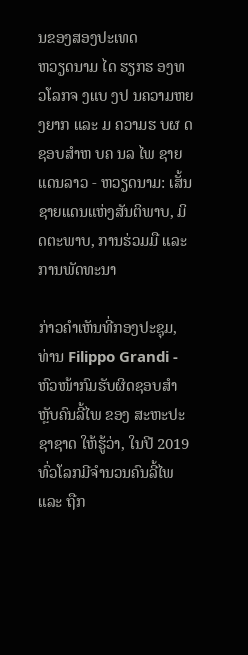ນຂອງສອງປະເທດ
ຫວຽດນາມ ໄດ ຮຽກຮ ອງທ ວໂລກຈ ງແບ ງປ ນຄວາມຫຍ ງຍາກ ແລະ ມ ຄວາມຮ ບຜ ດຊອບສຳຫ ບຄ ນລ ໄພ ຊາຍແດນລາວ - ຫວຽດນາມ: ເສັ້ນຊາຍແດນແຫ່ງສັນຕິພາບ, ມິດຕະພາບ, ການຮ່ວມມື ແລະ ການພັດທະນາ

ກ່າວຄຳເຫັນທີ່ກອງປະຊຸມ, ທ່ານ Filippo Grandi - ຫົວໜ້າກົມຮັບຜິດຊອບສຳຫຼັບຄົນລີ້ໄພ ຂອງ ສະຫະປະຊາຊາດ ໃຫ້ຮູ້ວ່າ, ໃນປີ 2019 ທົ່ວໂລກມີຈຳນວນຄົນລີ້ໄພ ແລະ ຖືກ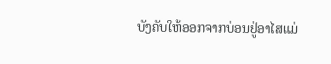ບັງຄັບໃຫ້ອອກຈາກບ່ອນຢູ່ອາໄສແມ່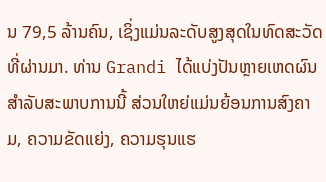ນ 79,5 ລ້ານຄົນ, ເຊິ່ງແມ່ນລະດັບສູງສຸດໃນທົດສະວັດທີ່ຜ່ານມາ. ທ່ານ Grandi ໄດ້ແບ່ງປັນຫຼາຍເຫດຜົນສຳລັບສະພາບການນີ້ ສ່ວນໃຫຍ່ແມ່ນຍ້ອນການສົງຄາມ, ຄວາມຂັດແຍ່ງ, ຄວາມຮຸນແຮ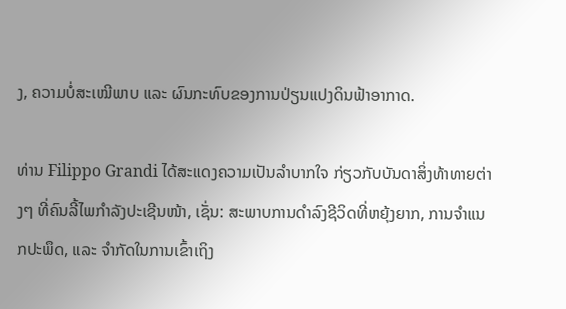ງ, ຄວາມບໍ່ສະເໝີພາບ ແລະ ຜົນກະທົບຂອງການປ່ຽນແປງດິນຟ້າອາກາດ.

ທ່ານ Filippo Grandi ໄດ້ສະແດງຄວາມເປັນລຳບາກໃຈ ກ່ຽວກັບບັນດາສິ່ງທ້າທາຍຕ່າງໆ ທີ່ຄົນລີ້ໄພກຳລັງປະເຊີນໜ້າ, ເຊັ່ນ: ສະພາບການດຳລົງຊີວິດທີ່ຫຍຸ້ງຍາກ, ການຈຳແນກປະພຶດ, ແລະ ຈຳກັດໃນການເຂົ້າເຖິງ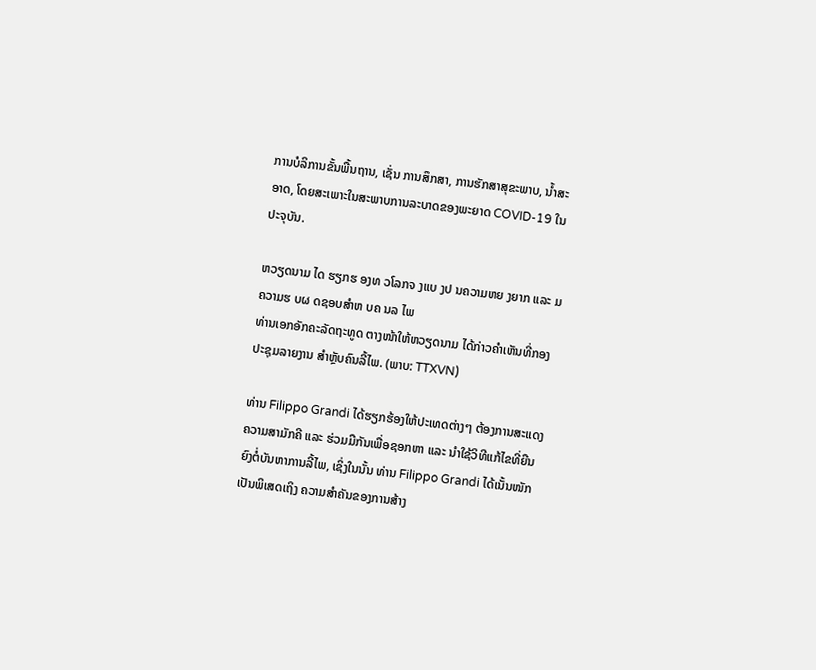ການບໍລິການຂັ້ນພື້ນຖານ, ເຊັ່ນ ການສຶກສາ, ການຮັກສາສຸຂະພາບ, ນ້ຳສະອາດ, ໂດຍສະເພາະໃນສະພາບການລະບາດຂອງພະຍາດ COVID-19 ໃນປະຈຸບັນ.

ຫວຽດນາມ ໄດ ຮຽກຮ ອງທ ວໂລກຈ ງແບ ງປ ນຄວາມຫຍ ງຍາກ ແລະ ມ ຄວາມຮ ບຜ ດຊອບສຳຫ ບຄ ນລ ໄພ
ທ່ານເອກອັກຄະລັດຖະທູດ ຕາງໜ້າໃຫ້ຫວຽດນາມ ໄດ້ກ່າວຄຳເຫັນທີ່ກອງປະຊຸມລາຍງານ ສຳຫຼັບຄົນລີ້ໄພ. (ພາບ: TTXVN)

ທ່ານ Filippo Grandi ໄດ້ຮຽກຮ້ອງໃຫ້ປະເທດຕ່າງໆ ຕ້ອງການສະແດງຄວາມສາມັກຄີ ແລະ ຮ່ວມມືກັນເພື່ອຊອກຫາ ແລະ ນຳໃຊ້ວິທີແກ້ໄຂທີ່ຍືນຍົງຕໍ່ບັນຫາການລີ້ໄພ, ເຊິ່ງໃນນັ້ນ ທ່ານ Filippo Grandi ໄດ້ເນັ້ນໜັກເປັນພິເສດເຖິງ ຄວາມສຳຄັນຂອງການສ້າງ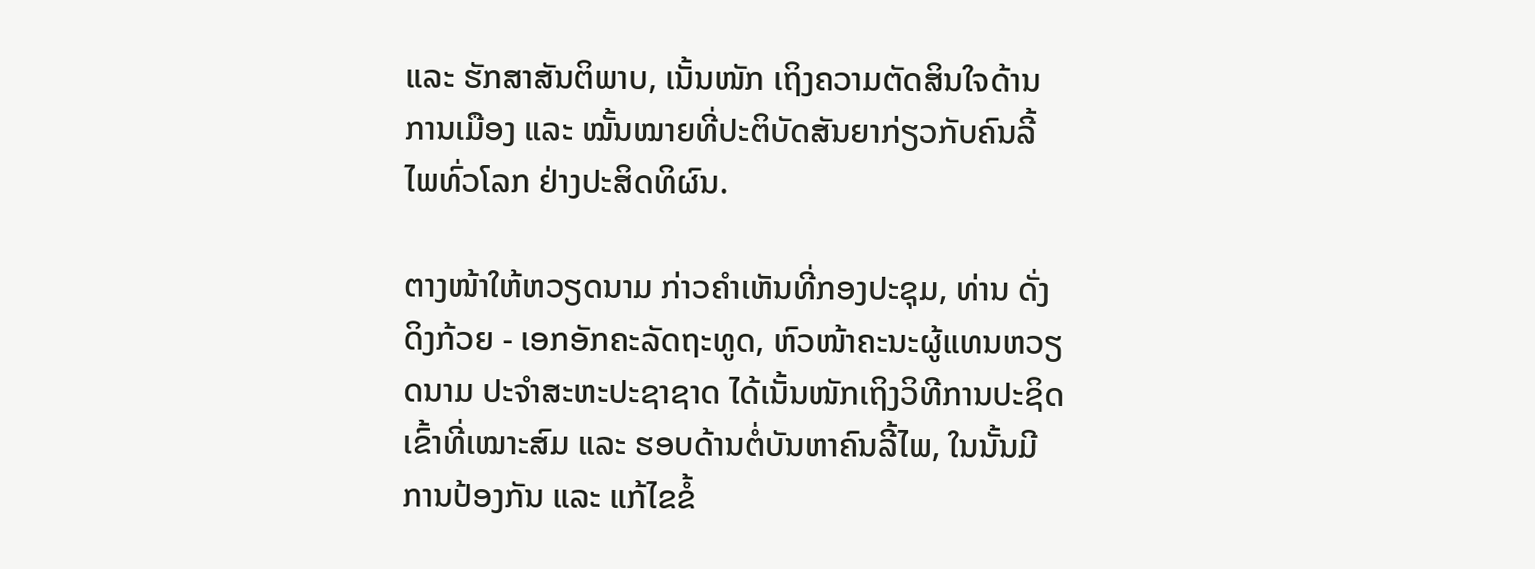ແລະ ຮັກສາສັນຕິພາບ, ເນັ້ນໜັກ ເຖິງຄວາມຕັດສິນໃຈດ້ານການເມືອງ ແລະ ໝັ້ນໝາຍທີ່ປະຕິບັດສັນຍາກ່ຽວກັບຄົນລີ້ໄພທົ່ວໂລກ ຢ່າງປະສິດທິຜົນ.

ຕາງໜ້າໃຫ້ຫວຽດນາມ ກ່າວຄຳເຫັນທີ່ກອງປະຊຸມ, ທ່ານ ດັ່ງດິງກ້ວຍ - ເອກອັກຄະລັດຖະທູດ, ຫົວໜ້າຄະນະຜູ້ແທນຫວຽດນາມ ປະຈຳສະຫະປະຊາຊາດ ໄດ້ເນັ້ນໜັກເຖິງວິທີການປະຊິດເຂົ້າທີ່ເໝາະສົມ ແລະ ຮອບດ້ານຕໍ່ບັນຫາຄົນລີ້ໄພ, ໃນນັ້ນມີການປ້ອງກັນ ແລະ ແກ້ໄຂຂໍ້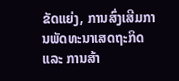ຂັດແຍ່ງ, ການສົ່ງເສີມການພັດທະນາເສດຖະກິດ ແລະ ການສ້າ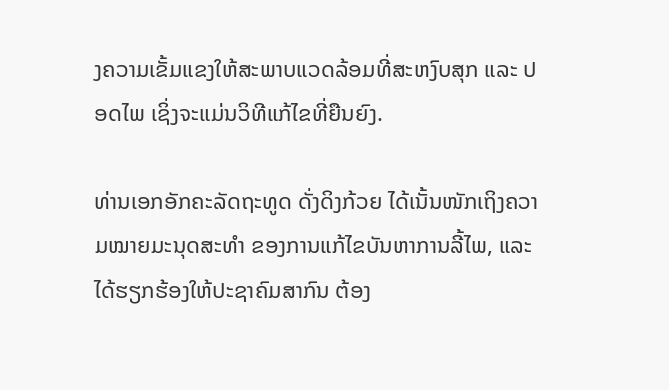ງຄວາມເຂັ້ມແຂງໃຫ້ສະພາບແວດລ້ອມທີ່ສະຫງົບສຸກ ແລະ ປອດໄພ ເຊິ່ງຈະແມ່ນວິທີແກ້ໄຂທີ່ຍືນຍົງ.

ທ່ານເອກອັກຄະລັດຖະທູດ ດັ່ງດິງກ້ວຍ ໄດ້ເນັ້ນໜັກເຖິງຄວາມໝາຍມະນຸດສະທຳ ຂອງການແກ້ໄຂບັນຫາການລີ້ໄພ, ແລະ ໄດ້ຮຽກຮ້ອງໃຫ້ປະຊາຄົມສາກົນ ຕ້ອງ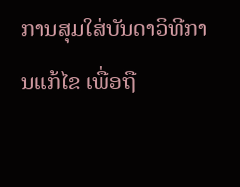ການສຸມໃສ່ບັນດາວິທີການແກ້ໄຂ ເພື່ອຖື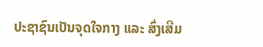ປະຊາຊົນເປັນຈຸດໃຈກາງ ແລະ ສົ່ງເສີມ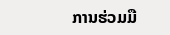ການຮ່ວມມື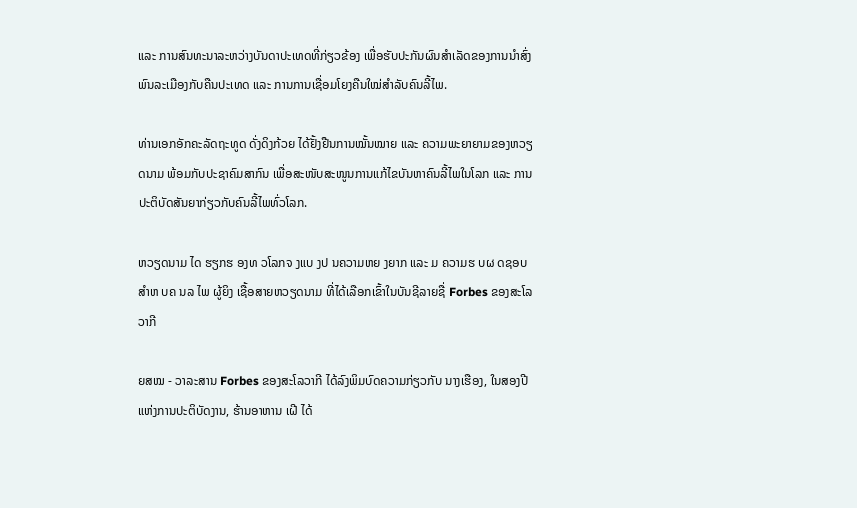ແລະ ການສົນທະນາລະຫວ່າງບັນດາປະເທດທີ່ກ່ຽວຂ້ອງ ເພື່ອຮັບປະກັນຜົນສຳເລັດຂອງການນຳສົ່ງພົນລະເມືອງກັບຄືນປະເທດ ແລະ ການການເຊື່ອມໂຍງຄືນໃໝ່ສຳລັບຄົນລີ້ໄພ.

ທ່ານເອກອັກຄະລັດຖະທູດ ດັ່ງດິງກ້ວຍ ໄດ້ຢັ້ງຢືນການໝັ້ນໝາຍ ແລະ ຄວາມພະຍາຍາມຂອງຫວຽດນາມ ພ້ອມກັບປະຊາຄົມສາກົນ ເພື່ອສະໜັບສະໜູນການແກ້ໄຂບັນຫາຄົນລີ້ໄພໃນໂລກ ແລະ ການປະຕິບັດສັນຍາກ່ຽວກັບຄົນລີ້ໄພທົ່ວໂລກ.

ຫວຽດນາມ ໄດ ຮຽກຮ ອງທ ວໂລກຈ ງແບ ງປ ນຄວາມຫຍ ງຍາກ ແລະ ມ ຄວາມຮ ບຜ ດຊອບສຳຫ ບຄ ນລ ໄພ ຜູ້ຍິງ ເຊື້ອສາຍຫວຽດນາມ ທີ່ໄດ້ເລືອກເຂົ້າໃນບັນຊີລາຍຊື່ Forbes ຂອງສະໂລວາກີ

ຍສໝ - ວາລະສານ Forbes ຂອງສະໂລວາກີ ໄດ້ລົງພິມບົດຄວາມກ່ຽວກັບ ນາງເຮືອງ, ໃນສອງປີແຫ່ງການປະຕິບັດງານ, ຮ້ານອາຫານ ເຝີ ໄດ້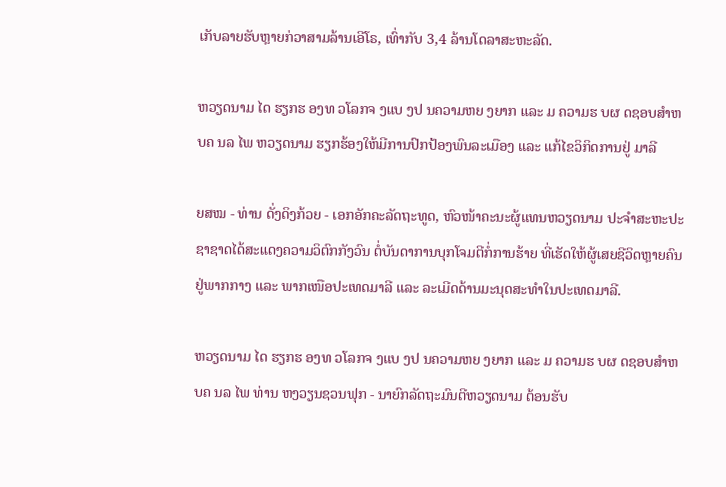ເກັບລາຍຮັບຫຼາຍກ່ວາສາມລ້ານເອີໂຣ, ເທົ່າກັບ 3,4 ລ້ານໂດລາສະຫະລັດ.

ຫວຽດນາມ ໄດ ຮຽກຮ ອງທ ວໂລກຈ ງແບ ງປ ນຄວາມຫຍ ງຍາກ ແລະ ມ ຄວາມຮ ບຜ ດຊອບສຳຫ ບຄ ນລ ໄພ ຫວຽດນາມ ຮຽກຮ້ອງໃຫ້ມີການປົກປ້ອງພົນລະເມືອງ ແລະ ແກ້ໄຂວິກິດການຢູ່ ມາລີ

ຍສໝ - ທ່ານ ດັ່ງດິງກ້ວຍ - ເອກອັກຄະລັດຖະທູດ, ຫົວໜ້າຄະນະຜູ້ແທນຫວຽດນາມ ປະຈຳສະຫະປະຊາຊາດໄດ້ສະແດງຄວາມວິຕົກກັງວົນ ຕໍ່ບັນດາການບຸກໂຈມຕີກໍ່ການຮ້າຍ ທີ່ເຮັດໃຫ້ຜູ້ເສຍຊີວິດຫຼາຍຄົນຢູ່ພາກກາງ ແລະ ພາກເໜືອປະເທດມາລີ ແລະ ລະເມີດດ້ານມະນຸດສະທຳໃນປະເທດມາລີ.

ຫວຽດນາມ ໄດ ຮຽກຮ ອງທ ວໂລກຈ ງແບ ງປ ນຄວາມຫຍ ງຍາກ ແລະ ມ ຄວາມຮ ບຜ ດຊອບສຳຫ ບຄ ນລ ໄພ ທ່ານ ຫງວຽນຊວນຟຸກ - ນາຍົກລັດຖະມົນຕີຫວຽດນາມ ຕ້ອນຮັບ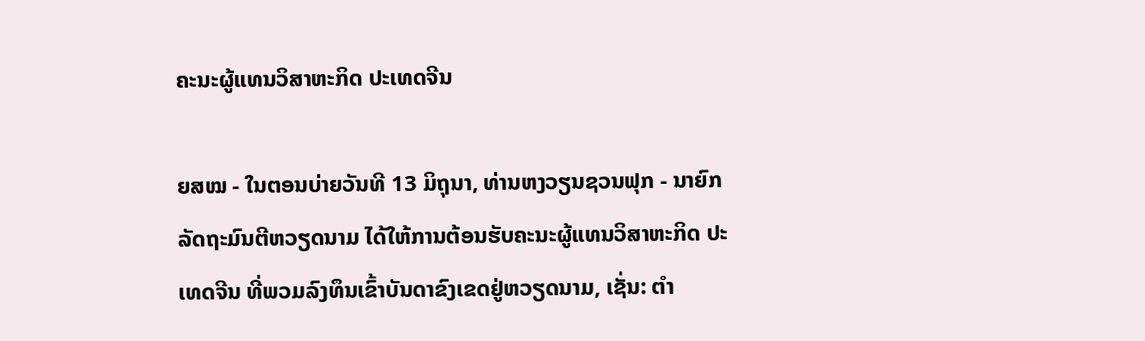ຄະນະຜູ້ແທນວິສາຫະກິດ ປະເທດຈີນ

ຍສໝ - ໃນຕອນບ່າຍວັນທີ 13 ມິຖຸນາ, ທ່ານຫງວຽນຊວນຟຸກ - ນາຍົກລັດຖະມົນຕີຫວຽດນາມ ໄດ້ໃຫ້ການຕ້ອນຮັບຄະນະຜູ້ແທນວິສາຫະກິດ ປະເທດຈີນ ທີ່ພວມລົງທຶນເຂົ້າບັນດາຂົງເຂດຢູ່ຫວຽດນາມ, ເຊັ່ນ: ຕຳ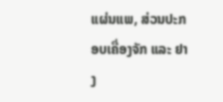ແຜ່ນແພ, ສ່ວນປະກອບເຄື່ອງຈັກ ແລະ ຢາງ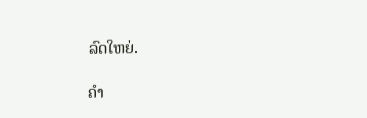ລົດໃຫຍ່.

ຄຳ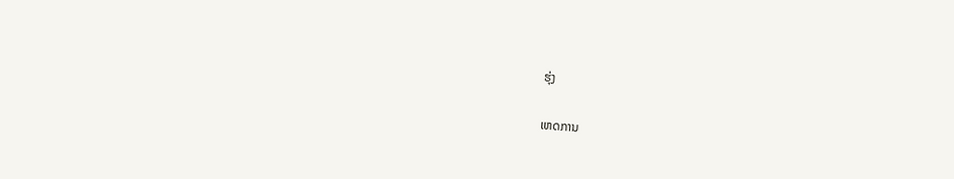ຮຸ່ງ

ເຫດການ